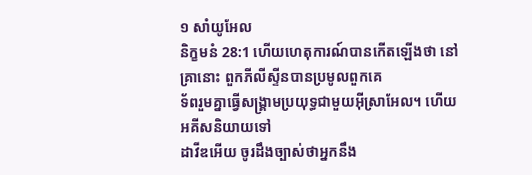១ សាំយូអែល
និក្ខមនំ 28:1 ហើយហេតុការណ៍បានកើតឡើងថា នៅគ្រានោះ ពួកភីលីស្ទីនបានប្រមូលពួកគេ
ទ័ពរួមគ្នាធ្វើសង្គ្រាមប្រយុទ្ធជាមួយអ៊ីស្រាអែល។ ហើយអគីសនិយាយទៅ
ដាវីឌអើយ ចូរដឹងច្បាស់ថាអ្នកនឹង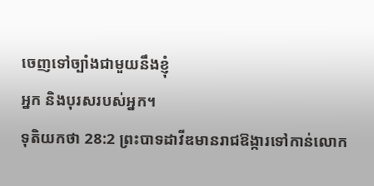ចេញទៅច្បាំងជាមួយនឹងខ្ញុំ
អ្នក និងបុរសរបស់អ្នក។
ទុតិយកថា 28:2 ព្រះបាទដាវីឌមានរាជឱង្ការទៅកាន់លោក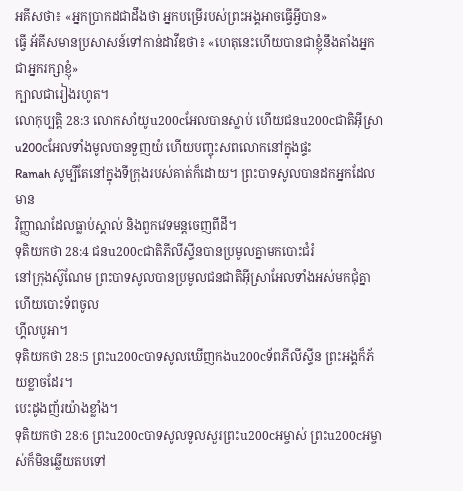អគីសថា៖ «អ្នកប្រាកដជាដឹងថា អ្នកបម្រើរបស់ព្រះអង្គអាចធ្វើអ្វីបាន»
ធ្វើ អ័គីសមានប្រសាសន៍ទៅកាន់ដាវីឌថា៖ «ហេតុនេះហើយបានជាខ្ញុំនឹងតាំងអ្នកជាអ្នករក្សាខ្ញុំ»
ក្បាលជារៀងរហូត។
លោកុប្បត្តិ 28:3 លោកសាំយូu200cអែលបានស្លាប់ ហើយជនu200cជាតិអ៊ីស្រាu200cអែលទាំងមូលបានទួញយំ ហើយបញ្ចុះសពលោកនៅក្នុងផ្ទះ
Ramah សូម្បីតែនៅក្នុងទីក្រុងរបស់គាត់ក៏ដោយ។ ព្រះបាទសូលបានដកអ្នកដែលមាន
វិញ្ញាណដែលធ្លាប់ស្គាល់ និងពួកវេទមន្តចេញពីដី។
ទុតិយកថា 28:4 ជនu200cជាតិភីលីស្ទីនបានប្រមូលគ្នាមកបោះជំរំ
នៅក្រុងស៊ូណែម ព្រះបាទសូលបានប្រមូលជនជាតិអ៊ីស្រាអែលទាំងអស់មកជុំគ្នា ហើយបោះទ័ពចូល
ហ្គីលបូអា។
ទុតិយកថា 28:5 ព្រះu200cបាទសូលឃើញកងu200cទ័ពភីលីស្ទីន ព្រះអង្គក៏ភ័យខ្លាចដែរ។
បេះដូងញ័រយ៉ាងខ្លាំង។
ទុតិយកថា 28:6 ព្រះu200cបាទសូលទូលសួរព្រះu200cអម្ចាស់ ព្រះu200cអម្ចាស់ក៏មិនឆ្លើយតបទៅ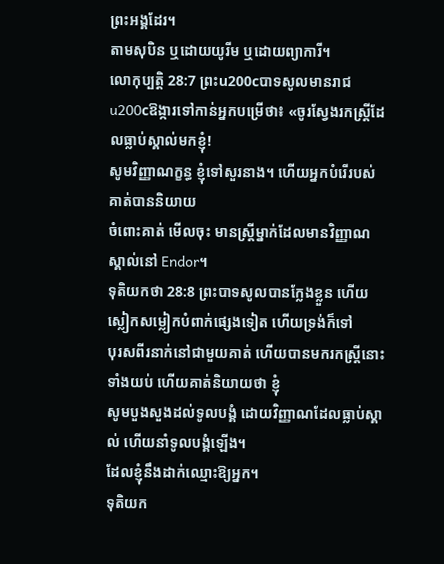ព្រះអង្គដែរ។
តាមសុបិន ឬដោយយូរីម ឬដោយព្យាការី។
លោកុប្បត្តិ 28:7 ព្រះu200cបាទសូលមានរាជu200cឱង្ការទៅកាន់អ្នកបម្រើថា៖ «ចូរស្វែងរកស្ត្រីដែលធ្លាប់ស្គាល់មកខ្ញុំ!
សូមវិញ្ញាណក្ខន្ធ ខ្ញុំទៅសួរនាង។ ហើយអ្នកបំរើរបស់គាត់បាននិយាយ
ចំពោះគាត់ មើលចុះ មានស្ត្រីម្នាក់ដែលមានវិញ្ញាណស្គាល់នៅ Endor។
ទុតិយកថា 28:8 ព្រះបាទសូលបានក្លែងខ្លួន ហើយស្លៀកសម្លៀកបំពាក់ផ្សេងទៀត ហើយទ្រង់ក៏ទៅ
បុរសពីរនាក់នៅជាមួយគាត់ ហើយបានមករកស្ត្រីនោះទាំងយប់ ហើយគាត់និយាយថា ខ្ញុំ
សូមបួងសួងដល់ទូលបង្គំ ដោយវិញ្ញាណដែលធ្លាប់ស្គាល់ ហើយនាំទូលបង្គំឡើង។
ដែលខ្ញុំនឹងដាក់ឈ្មោះឱ្យអ្នក។
ទុតិយក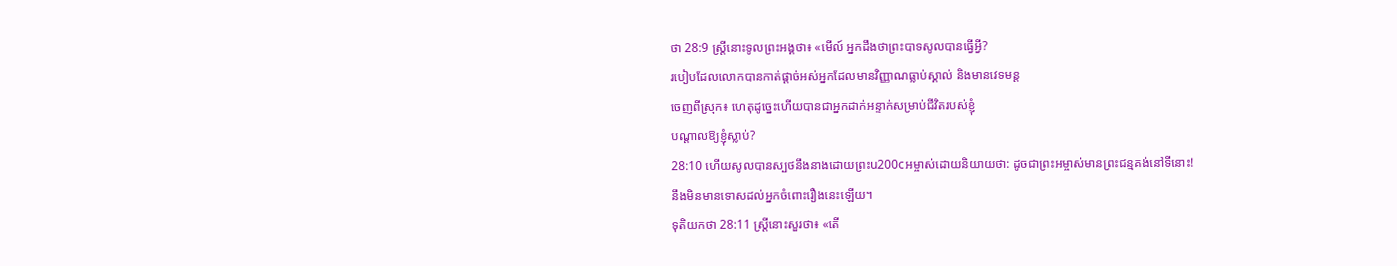ថា 28:9 ស្ត្រីនោះទូលព្រះអង្គថា៖ «មើល៍ អ្នកដឹងថាព្រះបាទសូលបានធ្វើអ្វី?
របៀបដែលលោកបានកាត់ផ្តាច់អស់អ្នកដែលមានវិញ្ញាណធ្លាប់ស្គាល់ និងមានវេទមន្ត
ចេញពីស្រុក៖ ហេតុដូច្នេះហើយបានជាអ្នកដាក់អន្ទាក់សម្រាប់ជីវិតរបស់ខ្ញុំ
បណ្តាលឱ្យខ្ញុំស្លាប់?
28:10 ហើយសូលបានស្បថនឹងនាងដោយព្រះu200cអម្ចាស់ដោយនិយាយថា: ដូចជាព្រះអម្ចាស់មានព្រះជន្មគង់នៅទីនោះ!
នឹងមិនមានទោសដល់អ្នកចំពោះរឿងនេះឡើយ។
ទុតិយកថា 28:11 ស្ត្រីនោះសួរថា៖ «តើ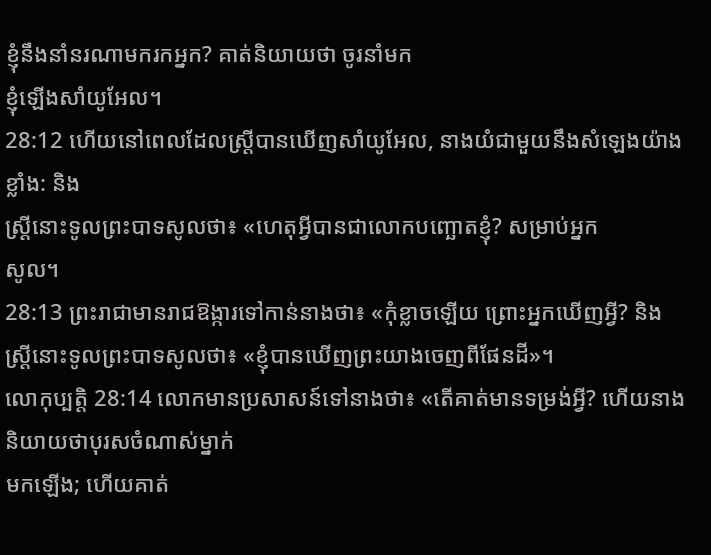ខ្ញុំនឹងនាំនរណាមករកអ្នក? គាត់និយាយថា ចូរនាំមក
ខ្ញុំឡើងសាំយូអែល។
28:12 ហើយនៅពេលដែលស្ត្រីបានឃើញសាំយូអែល, នាងយំជាមួយនឹងសំឡេងយ៉ាងខ្លាំង: និង
ស្ត្រីនោះទូលព្រះបាទសូលថា៖ «ហេតុអ្វីបានជាលោកបញ្ឆោតខ្ញុំ? សម្រាប់អ្នក
សូល។
28:13 ព្រះរាជាមានរាជឱង្ការទៅកាន់នាងថា៖ «កុំខ្លាចឡើយ ព្រោះអ្នកឃើញអ្វី? និង
ស្ត្រីនោះទូលព្រះបាទសូលថា៖ «ខ្ញុំបានឃើញព្រះយាងចេញពីផែនដី»។
លោកុប្បត្តិ 28:14 លោកមានប្រសាសន៍ទៅនាងថា៖ «តើគាត់មានទម្រង់អ្វី? ហើយនាងនិយាយថាបុរសចំណាស់ម្នាក់
មកឡើង; ហើយគាត់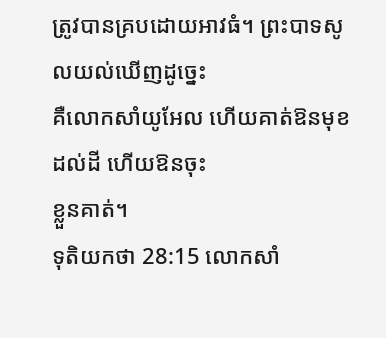ត្រូវបានគ្របដោយអាវធំ។ ព្រះបាទសូលយល់ឃើញដូច្នេះ
គឺលោកសាំយូអែល ហើយគាត់ឱនមុខដល់ដី ហើយឱនចុះ
ខ្លួនគាត់។
ទុតិយកថា 28:15 លោកសាំ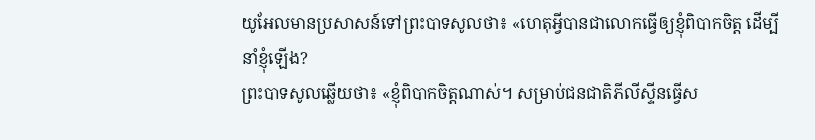យូអែលមានប្រសាសន៍ទៅព្រះបាទសូលថា៖ «ហេតុអ្វីបានជាលោកធ្វើឲ្យខ្ញុំពិបាកចិត្ត ដើម្បីនាំខ្ញុំឡើង?
ព្រះបាទសូលឆ្លើយថា៖ «ខ្ញុំពិបាកចិត្តណាស់។ សម្រាប់ជនជាតិភីលីស្ទីនធ្វើស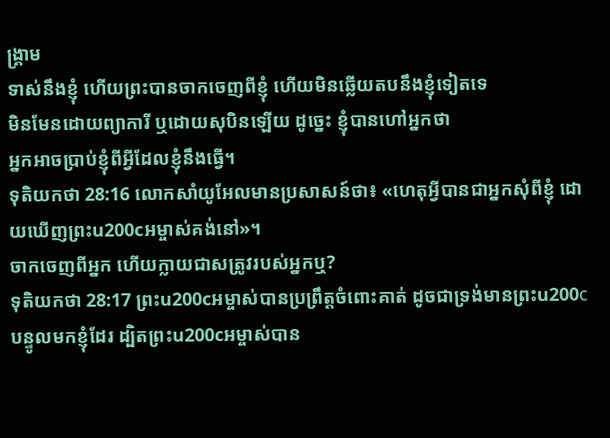ង្គ្រាម
ទាស់នឹងខ្ញុំ ហើយព្រះបានចាកចេញពីខ្ញុំ ហើយមិនឆ្លើយតបនឹងខ្ញុំទៀតទេ
មិនមែនដោយព្យាការី ឬដោយសុបិនឡើយ ដូច្នេះ ខ្ញុំបានហៅអ្នកថា
អ្នកអាចប្រាប់ខ្ញុំពីអ្វីដែលខ្ញុំនឹងធ្វើ។
ទុតិយកថា 28:16 លោកសាំយូអែលមានប្រសាសន៍ថា៖ «ហេតុអ្វីបានជាអ្នកសុំពីខ្ញុំ ដោយឃើញព្រះu200cអម្ចាស់គង់នៅ»។
ចាកចេញពីអ្នក ហើយក្លាយជាសត្រូវរបស់អ្នកឬ?
ទុតិយកថា 28:17 ព្រះu200cអម្ចាស់បានប្រព្រឹត្តចំពោះគាត់ ដូចជាទ្រង់មានព្រះu200cបន្ទូលមកខ្ញុំដែរ ដ្បិតព្រះu200cអម្ចាស់បាន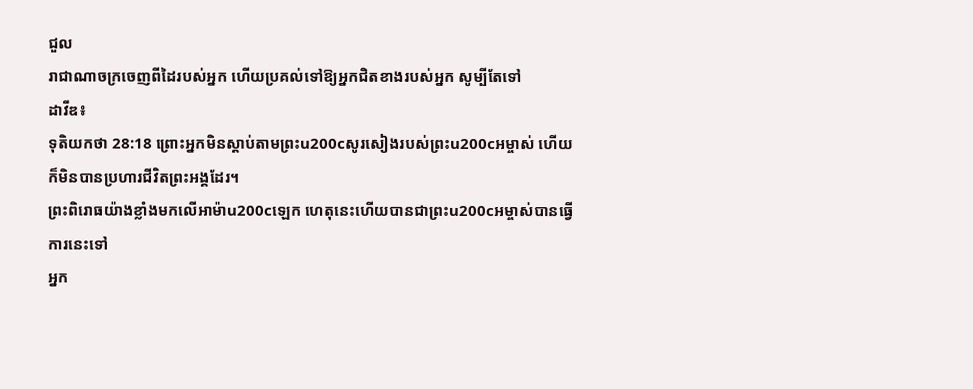ជួល
រាជាណាចក្រចេញពីដៃរបស់អ្នក ហើយប្រគល់ទៅឱ្យអ្នកជិតខាងរបស់អ្នក សូម្បីតែទៅ
ដាវីឌ៖
ទុតិយកថា 28:18 ព្រោះអ្នកមិនស្តាប់តាមព្រះu200cសូរសៀងរបស់ព្រះu200cអម្ចាស់ ហើយក៏មិនបានប្រហារជីវិតព្រះអង្គដែរ។
ព្រះពិរោធយ៉ាងខ្លាំងមកលើអាម៉ាu200cឡេក ហេតុនេះហើយបានជាព្រះu200cអម្ចាស់បានធ្វើការនេះទៅ
អ្នក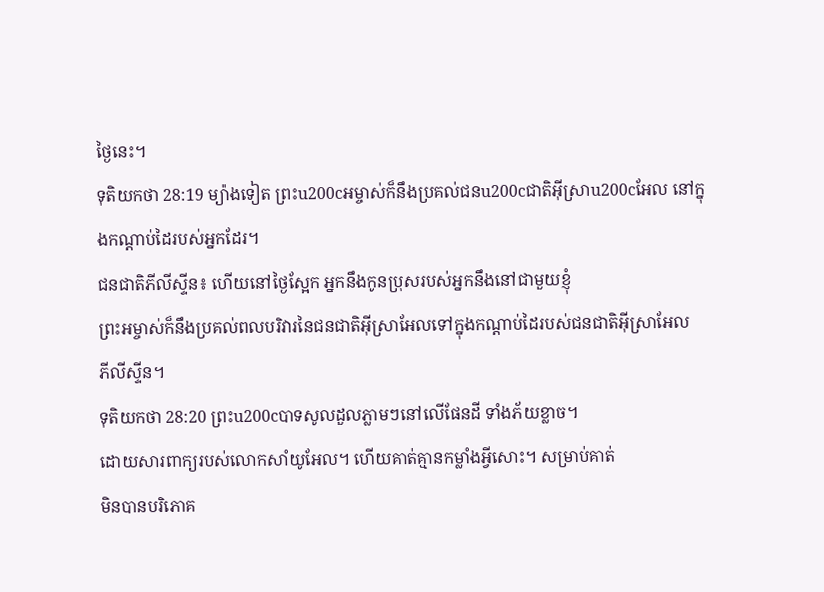ថ្ងៃនេះ។
ទុតិយកថា 28:19 ម្យ៉ាងទៀត ព្រះu200cអម្ចាស់ក៏នឹងប្រគល់ជនu200cជាតិអ៊ីស្រាu200cអែល នៅក្នុងកណ្ដាប់ដៃរបស់អ្នកដែរ។
ជនជាតិភីលីស្ទីន៖ ហើយនៅថ្ងៃស្អែក អ្នកនឹងកូនប្រុសរបស់អ្នកនឹងនៅជាមួយខ្ញុំ
ព្រះអម្ចាស់ក៏នឹងប្រគល់ពលបរិវារនៃជនជាតិអ៊ីស្រាអែលទៅក្នុងកណ្ដាប់ដៃរបស់ជនជាតិអ៊ីស្រាអែល
ភីលីស្ទីន។
ទុតិយកថា 28:20 ព្រះu200cបាទសូលដួលភ្លាមៗនៅលើផែនដី ទាំងភ័យខ្លាច។
ដោយសារពាក្យរបស់លោកសាំយូអែល។ ហើយគាត់គ្មានកម្លាំងអ្វីសោះ។ សម្រាប់គាត់
មិនបានបរិភោគ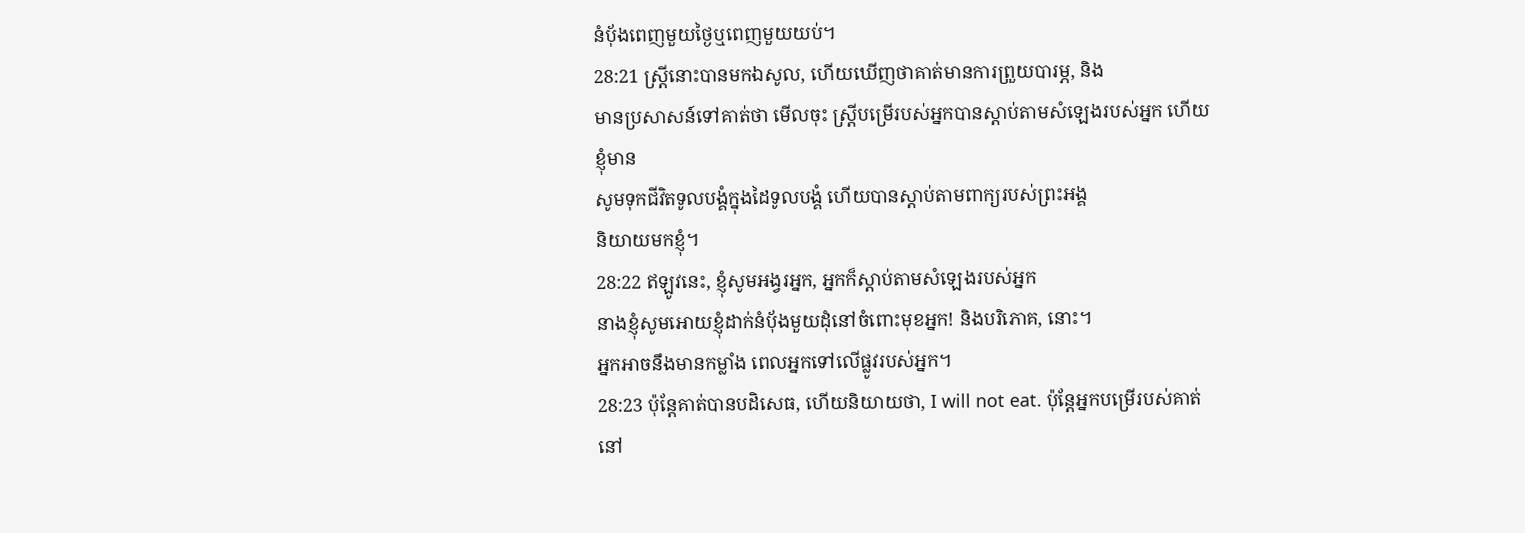នំបុ័ងពេញមួយថ្ងៃឬពេញមួយយប់។
28:21 ស្ត្រីនោះបានមកឯសូល, ហើយឃើញថាគាត់មានការព្រួយបារម្ភ, និង
មានប្រសាសន៍ទៅគាត់ថា មើលចុះ ស្ត្រីបម្រើរបស់អ្នកបានស្តាប់តាមសំឡេងរបស់អ្នក ហើយខ្ញុំមាន
សូមទុកជីវិតទូលបង្គំក្នុងដៃទូលបង្គំ ហើយបានស្តាប់តាមពាក្យរបស់ព្រះអង្គ
និយាយមកខ្ញុំ។
28:22 ឥឡូវនេះ, ខ្ញុំសូមអង្វរអ្នក, អ្នកក៏ស្តាប់តាមសំឡេងរបស់អ្នក
នាងខ្ញុំសូមអោយខ្ញុំដាក់នំប៉័ងមួយដុំនៅចំពោះមុខអ្នក! និងបរិភោគ, នោះ។
អ្នកអាចនឹងមានកម្លាំង ពេលអ្នកទៅលើផ្លូវរបស់អ្នក។
28:23 ប៉ុន្តែគាត់បានបដិសេធ, ហើយនិយាយថា, I will not eat. ប៉ុន្តែអ្នកបម្រើរបស់គាត់នៅ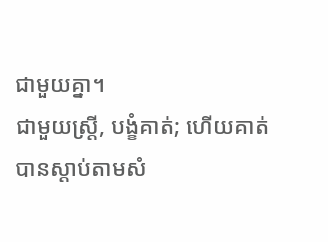ជាមួយគ្នា។
ជាមួយស្ត្រី, បង្ខំគាត់; ហើយគាត់បានស្តាប់តាមសំ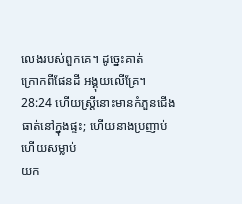លេងរបស់ពួកគេ។ ដូច្នេះគាត់
ក្រោកពីផែនដី អង្គុយលើគ្រែ។
28:24 ហើយស្ត្រីនោះមានកំភួនជើងធាត់នៅក្នុងផ្ទះ; ហើយនាងប្រញាប់ ហើយសម្លាប់
យក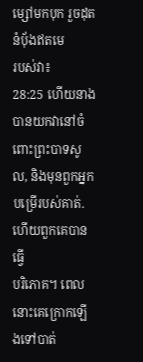ម្សៅមកបុក រួចដុតនំបុ័ងឥតមេ
របស់វា៖
28:25 ហើយនាងបានយកវានៅចំពោះព្រះបាទសូល, និងមុនពួកអ្នកបម្រើរបស់គាត់. ហើយពួកគេបានធ្វើ
បរិភោគ។ ពេលនោះគេក្រោកឡើងទៅបាត់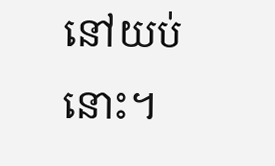នៅយប់នោះ។